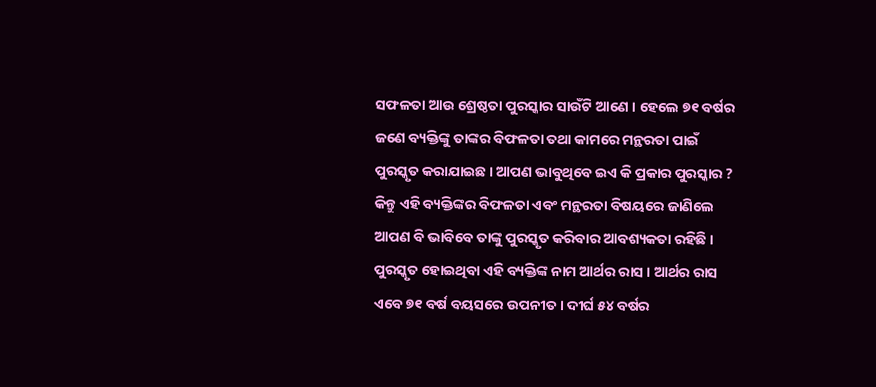ସଫଳତା ଆଉ ଶ୍ରେଷ୍ଠତା ପୁରସ୍କାର ସାଉଁଟି ଆଣେ । ହେଲେ ୭୧ ବର୍ଷର ଜଣେ ବ୍ୟକ୍ତିଙ୍କୁ ତାଙ୍କର ବିଫଳତା ତଥା କାମରେ ମନ୍ଥରତା ପାଇଁ ପୁରସ୍କୃତ କରାଯାଇଛ । ଆପଣ ଭାବୁଥିବେ ଇଏ କି ପ୍ରକାର ପୁରସ୍କାର ? କିନ୍ତୁ ଏହି ବ୍ୟକ୍ତିଙ୍କର ବିଫଳତା ଏବଂ ମନ୍ଥରତା ବିଷୟରେ ଜାଣିଲେ ଆପଣ ବି ଭାବିବେ ତାଙ୍କୁ ପୁରସ୍କୃତ କରିବାର ଆବଶ୍ୟକତା ରହିଛି ।
ପୁରସ୍କୃତ ହୋଇଥିବା ଏହି ବ୍ୟକ୍ତିଙ୍କ ନାମ ଆର୍ଥର ରାସ । ଆର୍ଥର ରାସ ଏବେ ୭୧ ବର୍ଷ ବୟସରେ ଉପନୀତ । ଦୀର୍ଘ ୫୪ ବର୍ଷର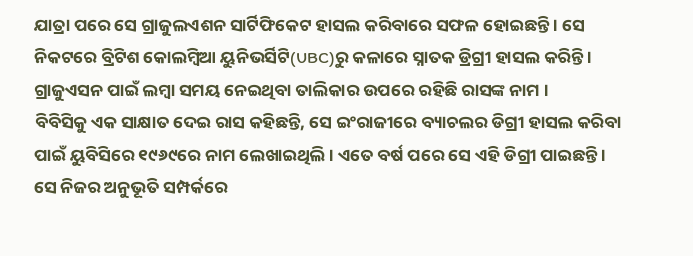ଯାତ୍ରା ପରେ ସେ ଗ୍ରାଜୁଲଏଶନ ସାର୍ଟିଫିକେଟ ହାସଲ କରିବାରେ ସଫଳ ହୋଇଛନ୍ତି । ସେ ନିକଟରେ ବ୍ରିଟିଶ କୋଲମ୍ବିଆ ୟୁନିଭର୍ସିଟି(UBC)ରୁ କଳାରେ ସ୍ନାତକ ଡ୍ରିଗ୍ରୀ ହାସଲ କରିନ୍ତି । ଗ୍ରାଜୁଏସନ ପାଇଁ ଲମ୍ବା ସମୟ ନେଇଥିବା ତାଲିକାର ଉପରେ ରହିଛି ରାସଙ୍କ ନାମ ।
ବିବିସିକୁ ଏକ ସାକ୍ଷାତ ଦେଇ ରାସ କହିଛନ୍ତି, ସେ ଇଂରାଜୀରେ ବ୍ୟାଚଲର ଡିଗ୍ରୀ ହାସଲ କରିବା ପାଇଁ ୟୁବିସିରେ ୧୯୬୯ରେ ନାମ ଲେଖାଇଥିଲି । ଏତେ ବର୍ଷ ପରେ ସେ ଏହି ଡିଗ୍ରୀ ପାଇଛନ୍ତି । ସେ ନିଜର ଅନୁଭୂତି ସମ୍ପର୍କରେ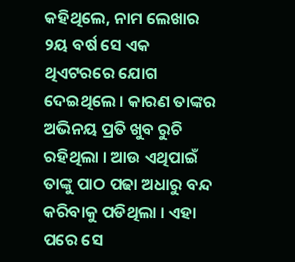କହିଥିଲେ, ନାମ ଲେଖାର ୨ୟ ବର୍ଷ ସେ ଏକ ଥିଏଟରରେ ଯୋଗ ଦେଇଥିଲେ । କାରଣ ତାଙ୍କର ଅଭିନୟ ପ୍ରତି ଖୁବ ରୁଚି ରହିଥିଲା । ଆଉ ଏଥିପାଇଁ ତାଙ୍କୁ ପାଠ ପଢା ଅଧାରୁ ବନ୍ଦ କରିବାକୁ ପଡିଥିଲା । ଏହା ପରେ ସେ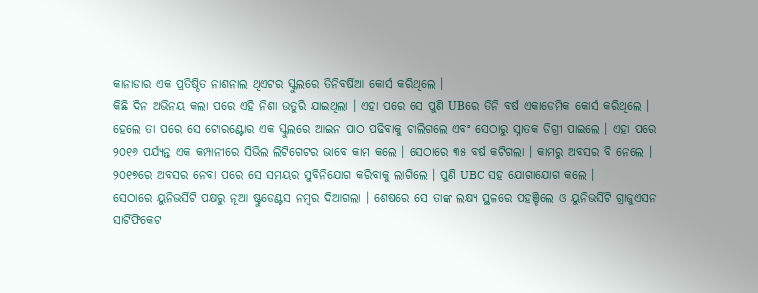କାନାଡାର ଏକ ପ୍ରତିଷ୍ଠିତ ନାଶନାଲ ଥିଏଟର ସ୍କୁଲରେ ତିନିବର୍ଷିଆ କୋର୍ସ କରିଥିଲେ ।
କିଛି ଦିନ ଅଭିନୟ କଲା ପରେ ଏହି ନିଶା ଉତୁରି ଯାଇଥିଲା । ଏହା ପରେ ସେ ପୁଣି UBରେ ତିନି ବର୍ଷ ଏକାଡେମିକ କୋର୍ସ କରିଥିଲେ । ହେଲେ ତା ପରେ ସେ ଟୋରଣ୍ଟୋର ଏକ ସ୍କୁଲରେ ଆଇନ ପାଠ ପଢିବାକୁ ଚାଲିଗଲେ ଏବଂ ସେଠାରୁ ସ୍ନାତକ ଡିଗ୍ରୀ ପାଇଲେ । ଏହା ପରେ ୨୦୧୬ ପର୍ଯ୍ୟନ୍ତ ଏକ କମ୍ପାନୀରେ ସିଭିଲ ଲିଟିଗେଟର ଭାବେ କାମ କଲେ । ସେଠାରେ ୩୫ ବର୍ଷ କଟିଗଲା । କାମରୁ ଅବସର ବି ନେଲେ ।
୨୦୧୭ରେ ଅବସର ନେବା ପରେ ସେ ସମୟର ସୁବିନିଯୋଗ କରିବାକୁ ଲାଗିଲେ । ପୁଣି UBC ସହ ଯୋଗାଯୋଗ କଲେ ।
ସେଠାରେ ୟୁନିଭର୍ସିଟି ପକ୍ଷରୁ ନୂଆ ଷ୍ଟୁଡେଣ୍ଟସ ନମ୍ବର ଦିଆଗଲା । ଶେଷରେ ସେ ତାଙ୍କ ଲକ୍ଷ୍ୟ ସ୍ଥଳରେ ପହଞ୍ଚିଲେ ଓ ୟୁନିଭର୍ସିଟି ଗ୍ରାଜୁଏସନ ସାର୍ଟିଫିକେଟ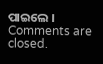ପାଇଲେ ।
Comments are closed.